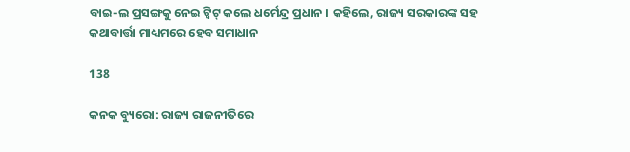ବାଇ-ଲ ପ୍ରସଙ୍ଗକୁ ନେଇ ଟ୍ୱିଟ୍ କଲେ ଧର୍ମେନ୍ଦ୍ର ପ୍ରଧାନ । କହିଲେ, ରାଜ୍ୟ ସରକାରଙ୍କ ସହ କଥାବାର୍ତ୍ତା ମାଧ୍ୟମରେ ହେବ ସମାଧାନ

138

କନକ ବ୍ୟୁରୋ: ରାଜ୍ୟ ରାଜନୀତିରେ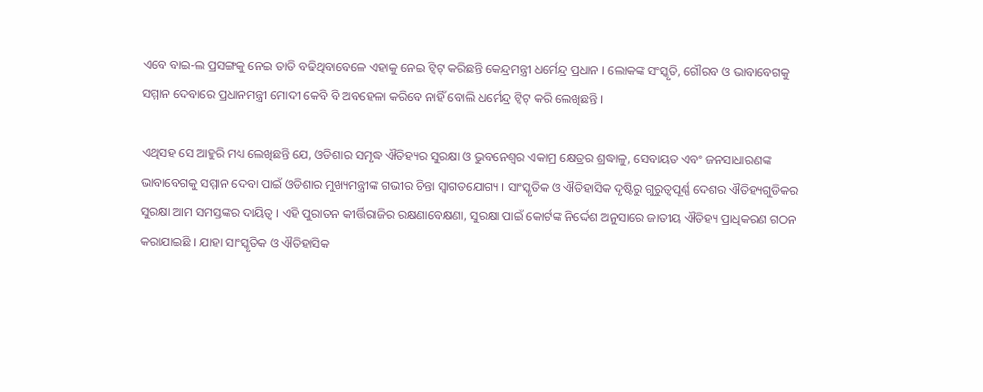ଏବେ ବାଇ-ଲ ପ୍ରସଙ୍ଗକୁ ନେଇ ତାତି ବଢିଥିବାବେଳେ ଏହାକୁ ନେଇ ଟ୍ୱିଟ୍ କରିଛନ୍ତି କେନ୍ଦ୍ରମନ୍ତ୍ରୀ ଧର୍ମେନ୍ଦ୍ର ପ୍ରଧାନ । ଲୋକଙ୍କ ସଂସ୍କୃତି, ଗୌରବ ଓ ଭାବାବେଗକୁ ସମ୍ମାନ ଦେବାରେ ପ୍ରଧାନମନ୍ତ୍ରୀ ମୋଦୀ କେବି ବି ଅବହେଳା କରିବେ ନାହିଁ ବୋଲି ଧର୍ମେନ୍ଦ୍ର ଟ୍ୱିଟ୍ କରି ଲେଖିଛନ୍ତି ।

ଏଥିସହ ସେ ଆହୁରି ମଧ୍ୟ ଲେଖିଛନ୍ତି ଯେ, ଓଡିଶାର ସମୃଦ୍ଧ ଐତିହ୍ୟର ସୁରକ୍ଷା ଓ ଭୁବନେଶ୍ୱର ଏକାମ୍ର କ୍ଷେତ୍ରର ଶ୍ରଦ୍ଧାଳୁ, ସେବାୟତ ଏବଂ ଜନସାଧାରଣଙ୍କ ଭାବାବେଗକୁ ସମ୍ମାନ ଦେବା ପାଇଁ ଓଡିଶାର ମୁଖ୍ୟମନ୍ତ୍ରୀଙ୍କ ଗଭୀର ଚିନ୍ତା ସ୍ୱାଗତଯୋଗ୍ୟ । ସାଂସ୍କୃତିକ ଓ ଐତିହାସିକ ଦୃଷ୍ଟିରୁ ଗୁରୁତ୍ୱପୂର୍ଣ୍ଣ ଦେଶର ଐତିହ୍ୟଗୁଡିକର ସୁରକ୍ଷା ଆମ ସମସ୍ତଙ୍କର ଦାୟିତ୍ୱ । ଏହି ପୁରାତନ କୀର୍ତ୍ତିରାଜିର ରକ୍ଷଣାବେକ୍ଷଣା, ସୁରକ୍ଷା ପାଇଁ କୋର୍ଟଙ୍କ ନିର୍ଦ୍ଦେଶ ଅନୁସାରେ ଜାତୀୟ ଐତିହ୍ୟ ପ୍ରାଧିକରଣ ଗଠନ କରାଯାଇଛି । ଯାହା ସାଂସ୍କୃତିକ ଓ ଐତିହାସିକ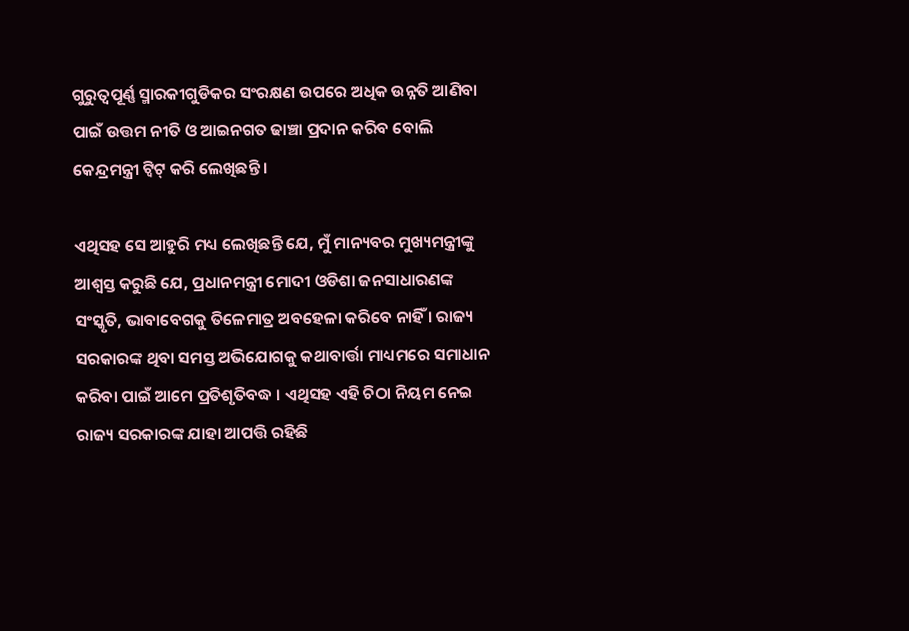ଗୁରୁତ୍ୱପୂର୍ଣ୍ଣ ସ୍ମାରକୀଗୁଡିକର ସଂରକ୍ଷଣ ଉପରେ ଅଧିକ ଉନ୍ନତି ଆଣିବା ପାଇଁ ଉତ୍ତମ ନୀତି ଓ ଆଇନଗତ ଢାଞ୍ଚା ପ୍ରଦାନ କରିବ ବୋଲି କେନ୍ଦ୍ରମନ୍ତ୍ରୀ ଟ୍ୱିଟ୍ କରି ଲେଖିଛନ୍ତି ।

ଏଥିସହ ସେ ଆହୁରି ମଧ୍ୟ ଲେଖିଛନ୍ତି ଯେ, ମୁଁ ମାନ୍ୟବର ମୁଖ୍ୟମନ୍ତ୍ରୀଙ୍କୁ ଆଶ୍ୱସ୍ତ କରୁଛି ଯେ, ପ୍ରଧାନମନ୍ତ୍ରୀ ମୋଦୀ ଓଡିଶା ଜନସାଧାରଣଙ୍କ ସଂସ୍କୃତି, ଭାବାବେଗକୁ ତିଳେମାତ୍ର ଅବହେଳା କରିବେ ନାହିଁ । ରାଜ୍ୟ ସରକାରଙ୍କ ଥିବା ସମସ୍ତ ଅଭିଯୋଗକୁ କଥାବାର୍ତ୍ତା ମାଧ୍ୟମରେ ସମାଧାନ କରିବା ପାଇଁ ଆମେ ପ୍ରତିଶୃତିବଦ୍ଧ । ଏଥିସହ ଏହି ଚିଠା ନିୟମ ନେଇ ରାଜ୍ୟ ସରକାରଙ୍କ ଯାହା ଆପତ୍ତି ରହିଛି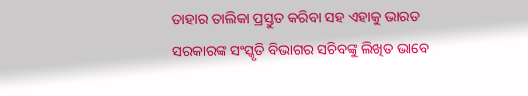ତାହାର ତାଲିକା ପ୍ରସ୍ତୁତ କରିବା ସହ ଏହାକୁ ଭାରତ ସରକାରଙ୍କ ସଂସ୍କୃତି ବିଭାଗର ସଚିବଙ୍କୁ ଲିଖିତ ଭାବେ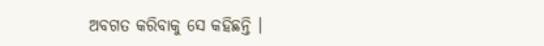ଅବଗତ କରିବାକୁ ସେ କହିଛନ୍ତି ।